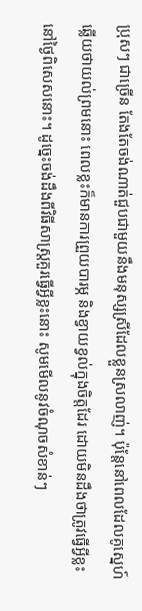ប្រុសៗ ជាច្រើន តែងតែចង់ណាត់ជួបជាមួយនឹងមនុស្សស្រីដែលខ្លួនស្រលាញ់។ ប៉ុន្តែនៅពេលដែលគូស្នេហ៍ឆ្លើយថាយល់ព្រមនោះ ពេលខ្លះក៏មានការព្រួយបារម្ភ និងខ្វាយខ្វល់ក្នុងចិត្តដែរ ដោយមិនដឹងថាត្រូវធ្វើអ្វីខ្លះ នៅថ្ងៃពិសេសនោះ។ ដូច្នេះចង់ដឹងពីវិធីសាស្ត្រគួរធ្វើអ្វីខ្លះនោះ សូមមើលនូវចំណុចសំខាន់ៗ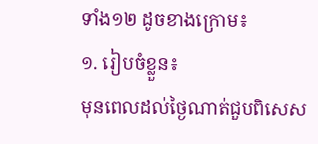ទាំង១២ ដូចខាងក្រោម៖
១. រៀបចំខ្លួន៖
មុនពេលដល់ថ្ងៃណាត់ជួបពិសេស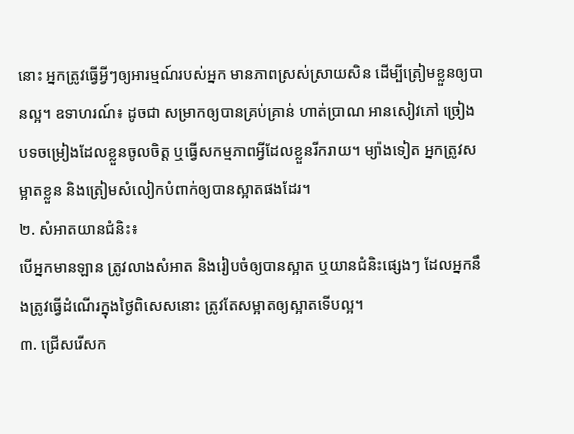នោះ អ្នកត្រូវធ្វើអ្វីៗឲ្យអារម្មណ៍របស់អ្នក មានភាពស្រស់ស្រាយសិន ដើម្បីត្រៀមខ្លួនឲ្យបានល្អ។ ឧទាហរណ៍៖ ដូចជា សម្រាកឲ្យបានគ្រប់គ្រាន់ ហាត់ប្រាណ អានសៀវភៅ ច្រៀងបទចម្រៀងដែលខ្លួនចូលចិត្ត ឬធ្វើសកម្មភាពអ្វីដែលខ្លួនរីករាយ។ ម្យ៉ាងទៀត អ្នកត្រូវសម្អាតខ្លួន និងត្រៀមសំលៀកបំពាក់ឲ្យបានស្អាតផងដែរ។
២. សំអាតយានជំនិះ៖
បើអ្នកមានឡាន ត្រូវលាងសំអាត និងរៀបចំឲ្យបានស្អាត ឬយានជំនិះផ្សេងៗ ដែលអ្នកនឹងត្រូវធ្វើដំណើរក្នុងថ្ងៃពិសេសនោះ ត្រូវតែសម្អាតឲ្យស្អាតទើបល្អ។
៣. ជ្រើសរើសក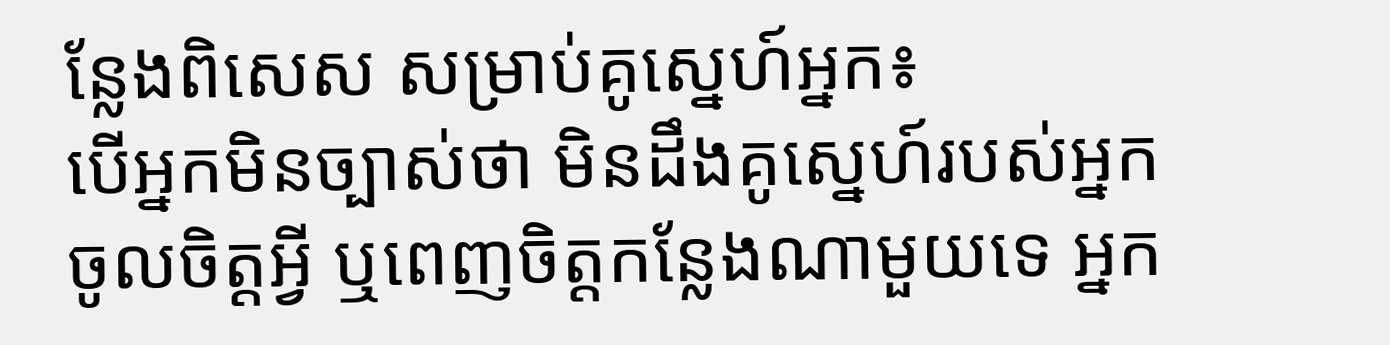ន្លែងពិសេស សម្រាប់គូស្នេហ៍អ្នក៖
បើអ្នកមិនច្បាស់ថា មិនដឹងគូស្នេហ៍របស់អ្នកចូលចិត្តអ្វី ឬពេញចិត្តកន្លែងណាមួយទេ អ្នក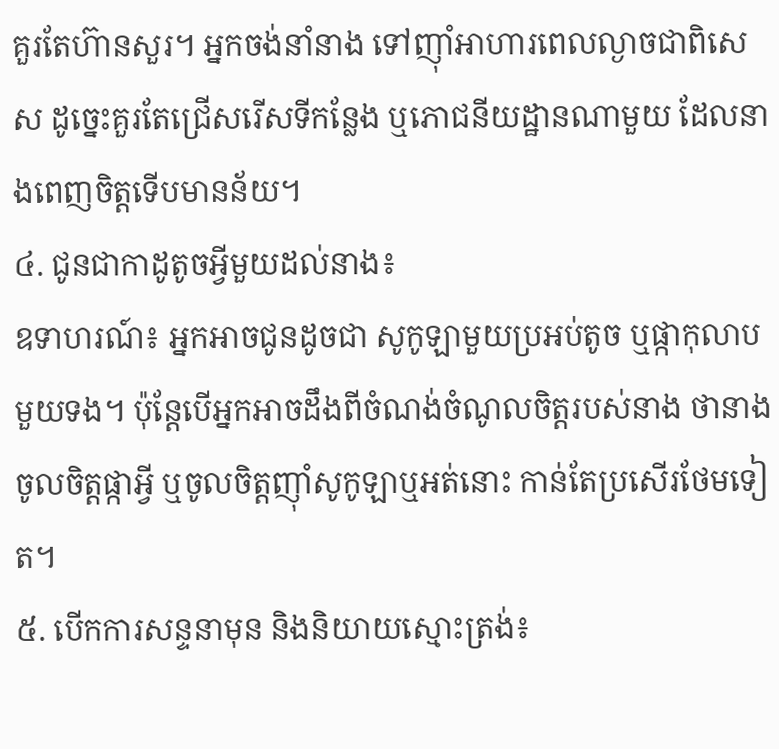គួរតែហ៊ានសួរ។ អ្នកចង់នាំនាង ទៅញ៉ាំអាហារពេលល្ងាចជាពិសេស ដូច្នេះគួរតែជ្រើសរើសទីកន្លែង ឬភោជនីយដ្ឋានណាមួយ ដែលនាងពេញចិត្តទើបមានន័យ។
៤. ជូនជាកាដូតូចអ្វីមួយដល់នាង៖
ឧទាហរណ៍៖ អ្នកអាចជូនដូចជា សូកូឡាមួយប្រអប់តូច ឬផ្កាកុលាបមួយទង។ ប៉ុន្តែបើអ្នកអាចដឹងពីចំណង់ចំណូលចិត្តរបស់នាង ថានាងចូលចិត្តផ្កាអ្វី ឬចូលចិត្តញ៉ាំសូកូឡាឬអត់នោះ កាន់តែប្រសើរថែមទៀត។
៥. បើកការសន្ទនាមុន និងនិយាយស្មោះត្រង់៖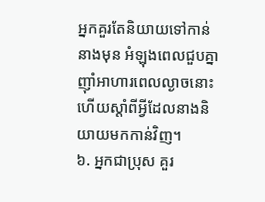អ្នកគួរតែនិយាយទៅកាន់នាងមុន អំឡុងពេលជួបគ្នាញ៉ាំអាហារពេលល្ងាចនោះ ហើយស្ដាំពីអ្វីដែលនាងនិយាយមកកាន់វិញ។
៦. អ្នកជាប្រុស គួរ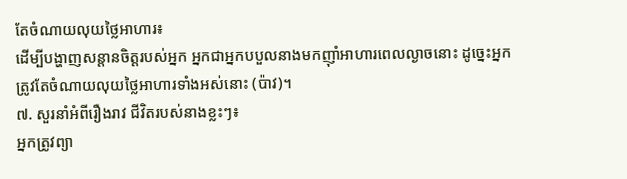តែចំណាយលុយថ្លៃអាហារ៖
ដើម្បីបង្ហាញសន្តានចិត្តរបស់អ្នក អ្នកជាអ្នកបបួលនាងមកញ៉ាំអាហារពេលល្ងាចនោះ ដូច្នេះអ្នកត្រូវតែចំណាយលុយថ្លៃអាហារទាំងអស់នោះ (ប៉ាវ)។
៧. សួរនាំអំពីរឿងរាវ ជីវិតរបស់នាងខ្លះៗ៖
អ្នកត្រូវព្យា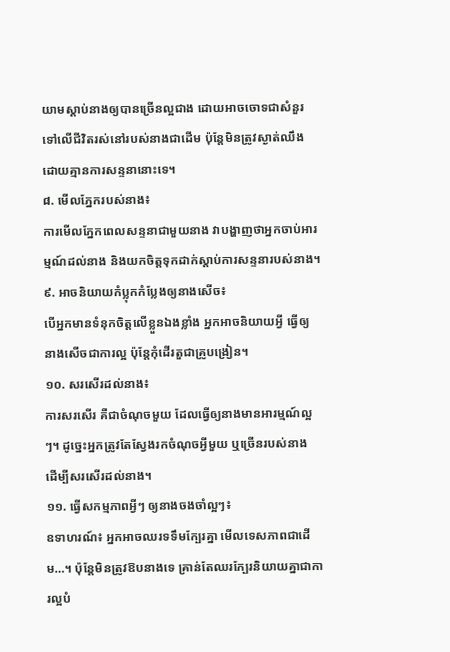យាមស្ដាប់នាងឲ្យបានច្រើនល្អជាង ដោយអាចចោទជាសំនួរទៅលើជីវិតរស់នៅរបស់នាងជាដើម ប៉ុន្តែមិនត្រូវស្ងាត់ឈឹង ដោយគ្មានការសន្ទនានោះទេ។
៨. មើលភ្នែករបស់នាង៖
ការមើលភ្នែកពេលសន្ទនាជាមួយនាង វាបង្ហាញថាអ្នកចាប់អារម្មណ៍ដល់នាង និងយកចិត្តទុកដាក់ស្ដាប់ការសន្ទនារបស់នាង។
៩. អាចនិយាយកំប្លុកកំប្លែងឲ្យនាងសើច៖
បើអ្នកមានទំនុកចិត្តលើខ្លួនឯងខ្លាំង អ្នកអាចនិយាយអ្វី ធ្វើឲ្យនាងសើចជាការល្អ ប៉ុន្តែកុំដើរតួជាគ្រូបង្រៀន។
១០. សរសើរដល់នាង៖
ការសរសើរ គឺជាចំណុចមួយ ដែលធ្វើឲ្យនាងមានអារម្មណ៍ល្អៗ។ ដូច្នេះអ្នកត្រូវតែស្វែងរកចំណុចអ្វីមួយ ឬច្រើនរបស់នាង ដើម្បីសរសើរដល់នាង។
១១. ធ្វើសកម្មភាពអ្វីៗ ឲ្យនាងចងចាំល្អៗ៖
ឧទាហរណ៍៖ អ្នកអាចឈរទទឹមក្បែរគ្នា មើលទេសភាពជាដើម…។ ប៉ុន្តែមិនត្រូវឱបនាងទេ គ្រាន់តែឈរក្បែរនិយាយគ្នាជាការល្អបំ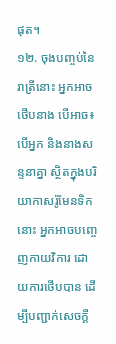ផុត។
១២. ចុងបញ្ចប់នៃរាត្រីនោះ អ្នកអាចថើបនាង បើអាច៖
បើអ្នក និងនាងសន្ទនាគ្នា ស្ថិតក្នុងបរិយាកាសរ៉ូមែនទិកនោះ អ្នកអាចបញ្ចេញកាយវិការ ដោយការថើបបាន ដើម្បីបញ្ជាក់សេចក្ដី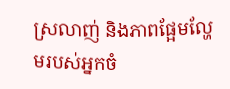ស្រលាញ់ និងភាពផ្អែមល្ហែមរបស់អ្នកចំ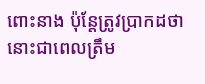ពោះនាង ប៉ុន្តែត្រូវប្រាកដថានោះជាពេលត្រឹម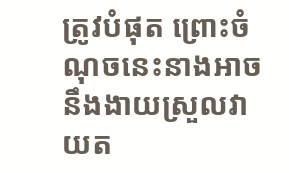ត្រូវបំផុត ព្រោះចំណុចនេះនាងអាចនឹងងាយស្រួលវាយត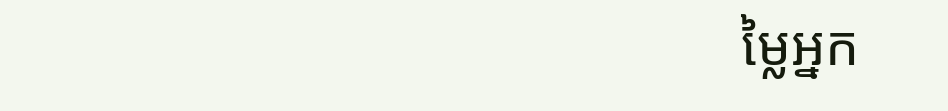ម្លៃអ្នក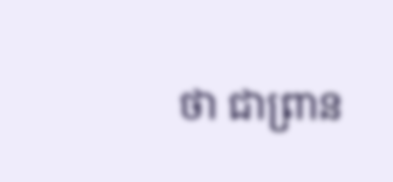ថា ជាព្រាន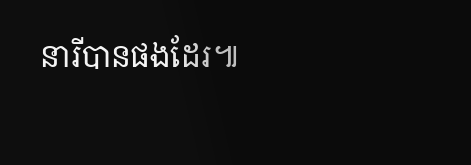នារីបានផងដែរ៕